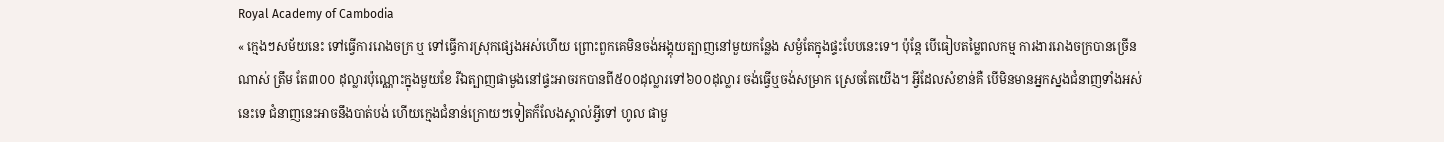Royal Academy of Cambodia
« ក្មេងៗសម័យនេះ ទៅធ្វើការរោងចក្រ ឬ ទៅធ្វើការស្រុកផ្សេងអស់ហើយ ព្រោះពួកគេមិនចង់អង្គុយត្បាញនៅមួយកន្លែង សម្ងំតែក្នុងផ្ទះបែបនេះទេ។ ប៉ុន្តែ បើធៀបតម្លៃពលកម្ម ការងាររោងចក្របានច្រើនណាស់ ត្រឹម តែ៣០០ ដុល្លារប៉ុណ្ណោះក្នុងមួយខែ រីឯត្បាញផាមួងនៅផ្ទះអាចរកបានពី៥០០ដុល្លារទៅ៦០០ដុល្លារ ចង់ធ្វើឬចង់សម្រាក ស្រេចតែយើង។ អ្វីដែលសំខាន់គឺ បើមិនមានអ្នកស្នងជំនាញទាំងអស់នេះទេ ជំនាញនេះអាចនឹងបាត់បង់ ហើយក្មេងជំនាន់ក្រោយៗទៀតក៏លែងស្គាល់អ្វីទៅ ហូល ផាមួ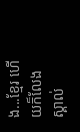ង...ខ្មែរ ហើយក៏លែងស្គាល់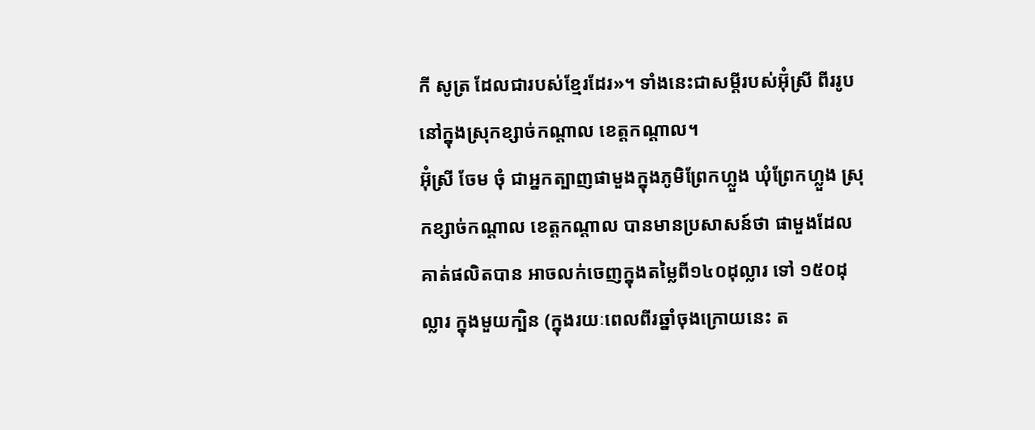កី សូត្រ ដែលជារបស់ខ្មែរដែរ»។ ទាំងនេះជាសម្តីរបស់អ៊ុំស្រី ពីររូបនៅក្នុងស្រុកខ្សាច់កណ្តាល ខេត្តកណ្តាល។
អ៊ុំស្រី ចែម ចុំ ជាអ្នកត្បាញផាមួងក្នុងភូមិព្រែកហ្លួង ឃុំព្រែកហ្លួង ស្រុកខ្សាច់កណ្តាល ខេត្តកណ្តាល បានមានប្រសាសន៍ថា ផាមួងដែលគាត់ផលិតបាន អាចលក់ចេញក្នុងតម្លៃពី១៤០ដុល្លារ ទៅ ១៥០ដុល្លារ ក្នុងមួយក្បិន (ក្នុងរយៈពេលពីរឆ្នាំចុងក្រោយនេះ ត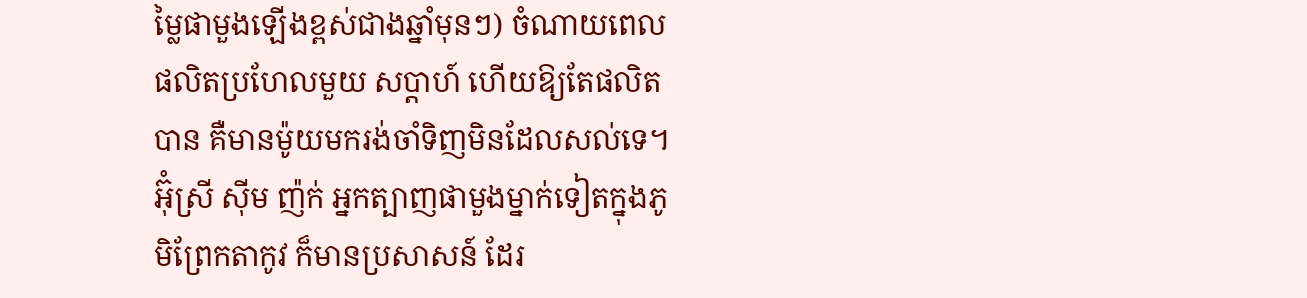ម្លៃផាមួងឡើងខ្ពស់ជាងឆ្នាំមុនៗ) ចំណាយពេលផលិតប្រហែលមួយ សប្តាហ៍ ហើយឱ្យតែផលិតបាន គឺមានម៉ូយមករង់ចាំទិញមិនដែលសល់ទេ។
អ៊ុំស្រី ស៊ីម ញ៉ក់ អ្នកត្បាញផាមួងម្នាក់ទៀតក្នុងភូមិព្រែកតាកូវ ក៏មានប្រសាសន៍ ដែរ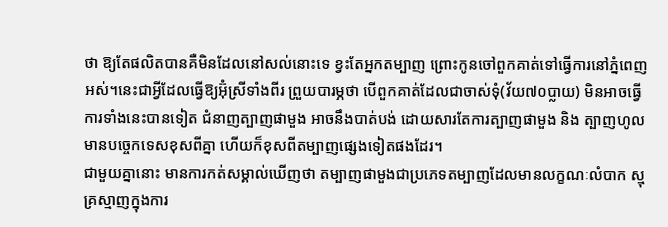ថា ឱ្យតែផលិតបានគឺមិនដែលនៅសល់នោះទេ ខ្វះតែអ្នកតម្បាញ ព្រោះកូនចៅពួកគាត់ទៅធ្វើការនៅភ្នំពេញអស់។នេះជាអ្វីដែលធ្វើឱ្យអ៊ុំស្រីទាំងពីរ ព្រួយបារម្ភថា បើពួកគាត់ដែលជាចាស់ទុំ(វ័យ៧០ប្លាយ) មិនអាចធ្វើការទាំងនេះបានទៀត ជំនាញត្បាញផាមួង អាចនឹងបាត់បង់ ដោយសារតែការត្បាញផាមួង និង ត្បាញហូល មានបច្ចេកទេសខុសពីគ្នា ហើយក៏ខុសពីតម្បាញផ្សេងទៀតផងដែរ។
ជាមួយគ្នានោះ មានការកត់សម្គាល់ឃើញថា តម្បាញផាមួងជាប្រភេទតម្បាញដែលមានលក្ខណៈលំបាក ស្មុគ្រស្មាញក្នុងការ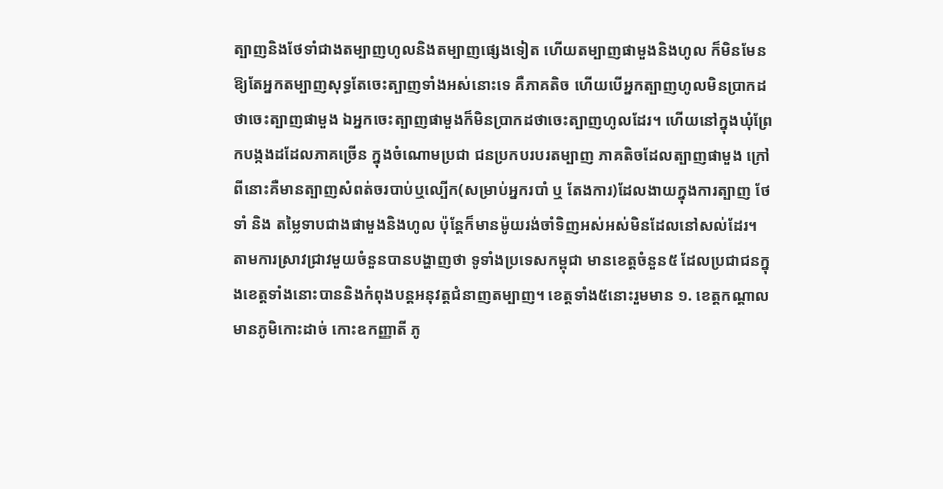ត្បាញនិងថែទាំជាងតម្បាញហូលនិងតម្បាញផ្សេងទៀត ហើយតម្បាញផាមួងនិងហូល ក៏មិនមែនឱ្យតែអ្នកតម្បាញសុទ្ធតែចេះត្បាញទាំងអស់នោះទេ គឺភាគតិច ហើយបើអ្នកត្បាញហូលមិនប្រាកដថាចេះត្បាញផាមួង ឯអ្នកចេះត្បាញផាមួងក៏មិនប្រាកដថាចេះត្បាញហូលដែរ។ ហើយនៅក្នុងឃុំព្រែកបង្កងដដែលភាគច្រើន ក្នុងចំណោមប្រជា ជនប្រកបរបរតម្បាញ ភាគតិចដែលត្បាញផាមួង ក្រៅពីនោះគឺមានត្បាញសំពត់ចរបាប់ឬល្បើក(សម្រាប់អ្នករបាំ ឬ តែងការ)ដែលងាយក្នុងការត្បាញ ថែទាំ និង តម្លៃទាបជាងផាមួងនិងហូល ប៉ុន្តែក៏មានម៉ូយរង់ចាំទិញអស់អស់មិនដែលនៅសល់ដែរ។
តាមការស្រាវជ្រាវមួយចំនួនបានបង្ហាញថា ទូទាំងប្រទេសកម្ពុជា មានខេត្តចំនួន៥ ដែលប្រជាជនក្នុងខេត្តទាំងនោះបាននិងកំពុងបន្តអនុវត្តជំនាញតម្បាញ។ ខេត្តទាំង៥នោះរួមមាន ១. ខេត្តកណ្តាល មានភូមិកោះដាច់ កោះឧកញ្ញាតី ភូ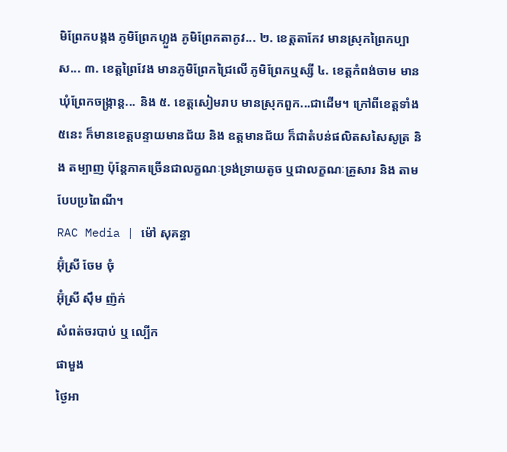មិព្រែកបង្កង ភូមិព្រែកហ្លួង ភូមិព្រែកតាកូវ... ២. ខេត្តតាកែវ មានស្រុកព្រៃកប្បាស... ៣. ខេត្តព្រៃវែង មានភូមិព្រែកជ្រៃលើ ភូមិព្រែកឬស្សី ៤. ខេត្តកំពង់ចាម មានឃុំព្រែកចង្ក្រាន្ត... និង ៥. ខេត្តសៀមរាប មានស្រុកពួក...ជាដើម។ ក្រៅពីខេត្តទាំង៥នេះ ក៏មានខេត្តបន្ទាយមានជ័យ និង ឧត្តមានជ័យ ក៏ជាតំបន់ផលិតសសៃសូត្រ និង តម្បាញ ប៉ុន្តែភាគច្រើនជាលក្ខណៈទ្រង់ទ្រាយតូច ឬជាលក្ខណៈគ្រួសារ និង តាមបែបប្រពៃណី។
RAC Media | ម៉ៅ សុគន្ធា
អ៊ុំស្រី ចែម ចុំ
អ៊ុំស្រី ស៊ឹម ញ៉ក់
សំពត់ចរបាប់ ឬ ល្បើក
ផាមួង
ថ្ងៃអា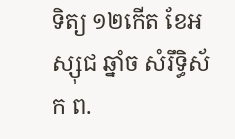ទិត្យ ១២កើត ខែអស្សុជ ឆ្នាំច សំរឹទ្ធិស័ក ព.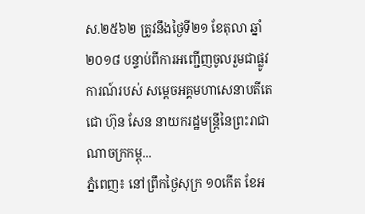ស.២៥៦២ ត្រូវនឹងថ្ងៃទី២១ ខែតុលា ឆ្នាំ២០១៨ បន្ទាប់ពីការអញ្ជើញចូលរួមជាផ្លូវការណ៍របស់ សម្តេចអគ្គមហាសេនាបតីតេជោ ហ៊ុន សែន នាយករដ្ឋមន្ត្រីនៃព្រះរាជាណាចក្រកម្ពុ...
ភ្នំពេញ៖ នៅព្រឹកថ្ងៃសុក្រ ១០កើត ខែអ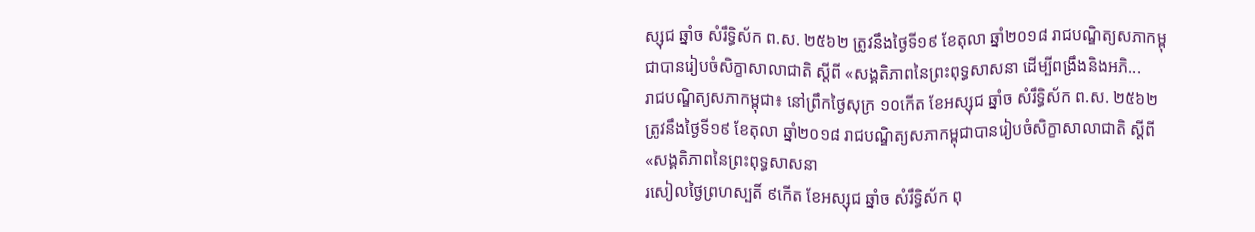ស្សុជ ឆ្នាំច សំរឹទ្ធិស័ក ព.ស. ២៥៦២ ត្រូវនឹងថ្ងៃទី១៩ ខែតុលា ឆ្នាំ២០១៨ រាជបណ្ឌិត្យសភាកម្ពុជាបានរៀបចំសិក្ខាសាលាជាតិ ស្ដីពី «សង្គតិភាពនៃព្រះពុទ្ធសាសនា ដើម្បីពង្រឹងនិងអភិ...
រាជបណ្ឌិត្យសភាកម្ពុជា៖ នៅព្រឹកថ្ងៃសុក្រ ១០កើត ខែអស្សុជ ឆ្នាំច សំរឹទ្ធិស័ក ព.ស. ២៥៦២ ត្រូវនឹងថ្ងៃទី១៩ ខែតុលា ឆ្នាំ២០១៨ រាជបណ្ឌិត្យសភាកម្ពុជាបានរៀបចំសិក្ខាសាលាជាតិ ស្ដីពី «សង្គតិភាពនៃព្រះពុទ្ធសាសនា
រសៀលថ្ងៃព្រហស្បតិ៍ ៩កើត ខែអស្សុជ ឆ្នាំច សំរឹទ្ធិស័ក ពុ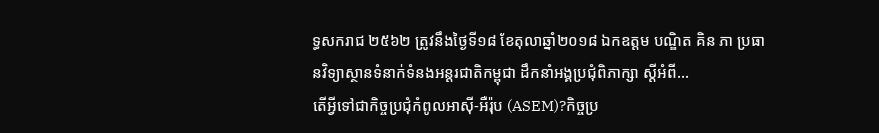ទ្ធសករាជ ២៥៦២ ត្រូវនឹងថ្ងៃទី១៨ ខែតុលាឆ្នាំ២០១៨ ឯកឧត្តម បណ្ឌិត គិន ភា ប្រធានវិទ្យាស្ថានទំនាក់ទំនងអន្តរជាតិកម្ពុជា ដឹកនាំអង្គប្រជុំពិភាក្សា ស្តីអំពី...
តើអ្វីទៅជាកិច្ចប្រជុំកំពូលអាស៊ី-អឺរ៉ុប (ASEM)?កិច្ចប្រ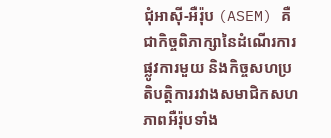ជុំអាស៊ី-អឺរ៉ុប (ASEM) គឺជាកិច្ចពិភាក្សានៃដំណើរការផ្លូវការមួយ និងកិច្ចសហប្រតិបត្តិការរវាងសមាជិកសហភាពអឺរ៉ុបទាំង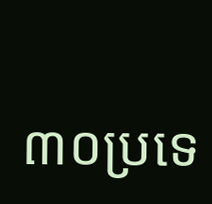៣០ប្រទេ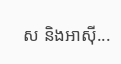ស និងអាស៊ី...